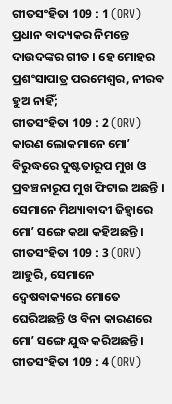ଗୀତସଂହିତା 109 : 1 (ORV)
ପ୍ରଧାନ ବାଦ୍ୟକର ନିମନ୍ତେ ଦାଉଦଙ୍କର ଗୀତ । ହେ ମୋହର ପ୍ରଶଂସାପାତ୍ର ପରମେଶ୍ଵର, ନୀରବ ହୁଅ ନାହିଁ;
ଗୀତସଂହିତା 109 : 2 (ORV)
କାରଣ ଲୋକମାନେ ମୋʼ ବିରୁଦ୍ଧରେ ଦୁଷ୍ଟତାରୂପ ମୁଖ ଓ ପ୍ରବଞ୍ଚନାରୂପ ମୁଖ ଫିଟାଇ ଅଛନ୍ତି । ସେମାନେ ମିଥ୍ୟାବାଦୀ ଜିହ୍ଵାରେ ମୋʼ ସଙ୍ଗେ କଥା କହିଅଛନ୍ତି ।
ଗୀତସଂହିତା 109 : 3 (ORV)
ଆହୁରି, ସେମାନେ ଦ୍ଵେଷବାକ୍ୟରେ ମୋତେ ଘେରିଅଛନ୍ତି ଓ ବିନା କାରଣରେ ମୋʼ ସଙ୍ଗେ ଯୁଦ୍ଧ କରିଅଛନ୍ତି ।
ଗୀତସଂହିତା 109 : 4 (ORV)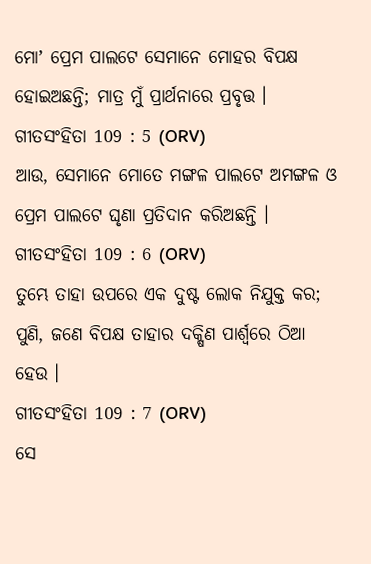ମୋʼ ପ୍ରେମ ପାଲଟେ ସେମାନେ ମୋହର ବିପକ୍ଷ ହୋଇଅଛନ୍ତି; ମାତ୍ର ମୁଁ ପ୍ରାର୍ଥନାରେ ପ୍ରବୃତ୍ତ ।
ଗୀତସଂହିତା 109 : 5 (ORV)
ଆଉ, ସେମାନେ ମୋତେ ମଙ୍ଗଳ ପାଲଟେ ଅମଙ୍ଗଳ ଓ ପ୍ରେମ ପାଲଟେ ଘୃଣା ପ୍ରତିଦାନ କରିଅଛନ୍ତି ।
ଗୀତସଂହିତା 109 : 6 (ORV)
ତୁମ୍ଭେ ତାହା ଉପରେ ଏକ ଦୁଷ୍ଟ ଲୋକ ନିଯୁକ୍ତ କର; ପୁଣି, ଜଣେ ବିପକ୍ଷ ତାହାର ଦକ୍ଷିଣ ପାର୍ଶ୍ଵରେ ଠିଆ ହେଉ ।
ଗୀତସଂହିତା 109 : 7 (ORV)
ସେ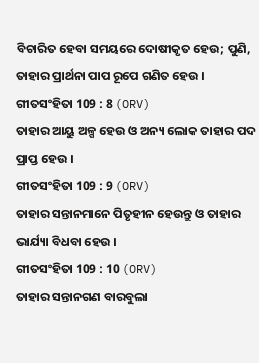ବିଚାରିତ ହେବା ସମୟରେ ଦୋଷୀକୃତ ହେଉ; ପୁଣି, ତାହାର ପ୍ରାର୍ଥନା ପାପ ରୂପେ ଗଣିତ ହେଉ ।
ଗୀତସଂହିତା 109 : 8 (ORV)
ତାହାର ଆୟୁ ଅଳ୍ପ ହେଉ ଓ ଅନ୍ୟ ଲୋକ ତାହାର ପଦ ପ୍ରାପ୍ତ ହେଉ ।
ଗୀତସଂହିତା 109 : 9 (ORV)
ତାହାର ସନ୍ତାନମାନେ ପିତୃହୀନ ହେଉନ୍ତୁ ଓ ତାହାର ଭାର୍ଯ୍ୟା ବିଧବା ହେଉ ।
ଗୀତସଂହିତା 109 : 10 (ORV)
ତାହାର ସନ୍ତାନଗଣ ବାରବୁଲା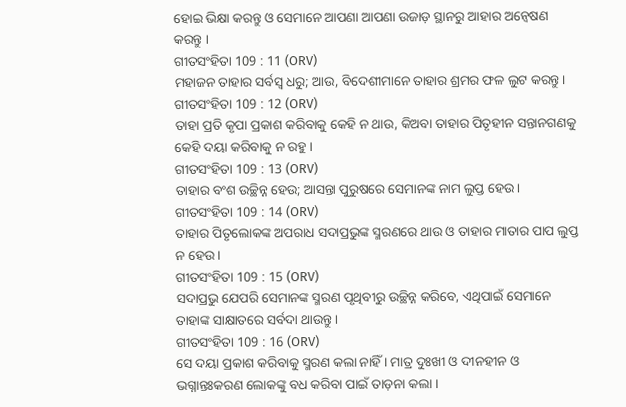ହୋଇ ଭିକ୍ଷା କରନ୍ତୁ ଓ ସେମାନେ ଆପଣା ଆପଣା ଉଜାଡ଼ ସ୍ଥାନରୁ ଆହାର ଅନ୍ଵେଷଣ କରନ୍ତୁ ।
ଗୀତସଂହିତା 109 : 11 (ORV)
ମହାଜନ ତାହାର ସର୍ବସ୍ଵ ଧରୁ; ଆଉ, ବିଦେଶୀମାନେ ତାହାର ଶ୍ରମର ଫଳ ଲୁଟ କରନ୍ତୁ ।
ଗୀତସଂହିତା 109 : 12 (ORV)
ତାହା ପ୍ରତି କୃପା ପ୍ରକାଶ କରିବାକୁ କେହି ନ ଥାଉ, କିଅବା ତାହାର ପିତୃହୀନ ସନ୍ତାନଗଣକୁ କେହି ଦୟା କରିବାକୁ ନ ରହୁ ।
ଗୀତସଂହିତା 109 : 13 (ORV)
ତାହାର ବଂଶ ଉଚ୍ଛିନ୍ନ ହେଉ; ଆସନ୍ତା ପୁରୁଷରେ ସେମାନଙ୍କ ନାମ ଲୁପ୍ତ ହେଉ ।
ଗୀତସଂହିତା 109 : 14 (ORV)
ତାହାର ପିତୃଲୋକଙ୍କ ଅପରାଧ ସଦାପ୍ରଭୁଙ୍କ ସ୍ମରଣରେ ଥାଉ ଓ ତାହାର ମାତାର ପାପ ଲୁପ୍ତ ନ ହେଉ ।
ଗୀତସଂହିତା 109 : 15 (ORV)
ସଦାପ୍ରଭୁ ଯେପରି ସେମାନଙ୍କ ସ୍ମରଣ ପୃଥିବୀରୁ ଉଚ୍ଛିନ୍ନ କରିବେ, ଏଥିପାଇଁ ସେମାନେ ତାହାଙ୍କ ସାକ୍ଷାତରେ ସର୍ବଦା ଥାଉନ୍ତୁ ।
ଗୀତସଂହିତା 109 : 16 (ORV)
ସେ ଦୟା ପ୍ରକାଶ କରିବାକୁ ସ୍ମରଣ କଲା ନାହିଁ । ମାତ୍ର ଦୁଃଖୀ ଓ ଦୀନହୀନ ଓ ଭଗ୍ନାନ୍ତଃକରଣ ଲୋକଙ୍କୁ ବଧ କରିବା ପାଇଁ ତାଡ଼ନା କଲା ।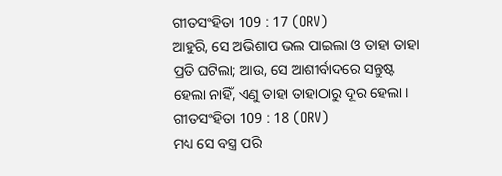ଗୀତସଂହିତା 109 : 17 (ORV)
ଆହୁରି, ସେ ଅଭିଶାପ ଭଲ ପାଇଲା ଓ ତାହା ତାହା ପ୍ରତି ଘଟିଲା; ଆଉ, ସେ ଆଶୀର୍ବାଦରେ ସନ୍ତୁଷ୍ଟ ହେଲା ନାହିଁ, ଏଣୁ ତାହା ତାହାଠାରୁ ଦୂର ହେଲା ।
ଗୀତସଂହିତା 109 : 18 (ORV)
ମଧ୍ୟ ସେ ବସ୍ତ୍ର ପରି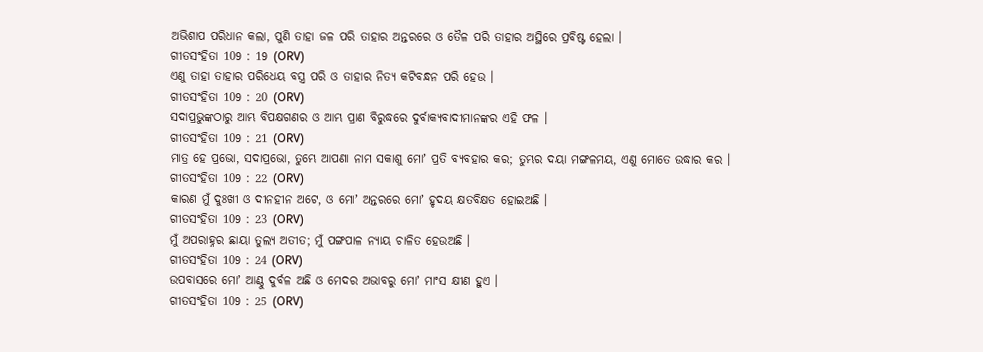ଅଭିଶାପ ପରିଧାନ କଲା, ପୁଣି ତାହା ଜଳ ପରି ତାହାର ଅନ୍ତରରେ ଓ ତୈଳ ପରି ତାହାର ଅସ୍ଥିରେ ପ୍ରବିଷ୍ଟ ହେଲା ।
ଗୀତସଂହିତା 109 : 19 (ORV)
ଏଣୁ ତାହା ତାହାର ପରିଧେୟ ବସ୍ତ୍ର ପରି ଓ ତାହାର ନିତ୍ୟ କଟିବନ୍ଧନ ପରି ହେଉ ।
ଗୀତସଂହିତା 109 : 20 (ORV)
ସଦାପ୍ରଭୁଙ୍କଠାରୁ ଆମ୍ଭ ବିପକ୍ଷଗଣର ଓ ଆମ୍ଭ ପ୍ରାଣ ବିରୁଦ୍ଧରେ ଦୁର୍ବାକ୍ୟବାଦୀମାନଙ୍କର ଏହି ଫଳ ।
ଗୀତସଂହିତା 109 : 21 (ORV)
ମାତ୍ର ହେ ପ୍ରଭୋ, ସଦାପ୍ରଭୋ, ତୁମ୍ଭେ ଆପଣା ନାମ ସକାଶୁ ମୋʼ ପ୍ରତି ବ୍ୟବହାର କର; ତୁମ୍ଭର ଦୟା ମଙ୍ଗଳମୟ, ଏଣୁ ମୋତେ ଉଦ୍ଧାର କର ।
ଗୀତସଂହିତା 109 : 22 (ORV)
କାରଣ ମୁଁ ଦୁଃଖୀ ଓ ଦୀନହୀନ ଅଟେ, ଓ ମୋʼ ଅନ୍ତରରେ ମୋʼ ହୃଦୟ କ୍ଷତବିକ୍ଷତ ହୋଇଅଛି ।
ଗୀତସଂହିତା 109 : 23 (ORV)
ମୁଁ ଅପରାହ୍ନର ଛାୟା ତୁଲ୍ୟ ଅତୀତ; ମୁଁ ପଙ୍ଗପାଳ ନ୍ୟାୟ ଚାଳିତ ହେଉଅଛି ।
ଗୀତସଂହିତା 109 : 24 (ORV)
ଉପବାସରେ ମୋʼ ଆଣ୍ଠୁ ଦୁର୍ବଳ ଅଛି ଓ ମେଦର ଅଭାବରୁ ମୋʼ ମାଂସ କ୍ଷୀଣ ହୁଏ ।
ଗୀତସଂହିତା 109 : 25 (ORV)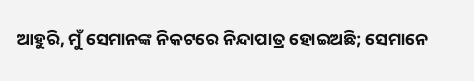ଆହୁରି, ମୁଁ ସେମାନଙ୍କ ନିକଟରେ ନିନ୍ଦାପାତ୍ର ହୋଇଅଛି; ସେମାନେ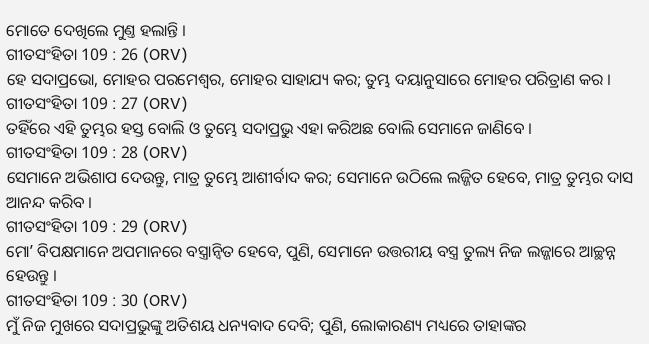ମୋତେ ଦେଖିଲେ ମୁଣ୍ତ ହଲାନ୍ତି ।
ଗୀତସଂହିତା 109 : 26 (ORV)
ହେ ସଦାପ୍ରଭୋ, ମୋହର ପରମେଶ୍ଵର, ମୋହର ସାହାଯ୍ୟ କର; ତୁମ୍ଭ ଦୟାନୁସାରେ ମୋହର ପରିତ୍ରାଣ କର ।
ଗୀତସଂହିତା 109 : 27 (ORV)
ତହିଁରେ ଏହି ତୁମ୍ଭର ହସ୍ତ ବୋଲି ଓ ତୁମ୍ଭେ ସଦାପ୍ରଭୁ ଏହା କରିଅଛ ବୋଲି ସେମାନେ ଜାଣିବେ ।
ଗୀତସଂହିତା 109 : 28 (ORV)
ସେମାନେ ଅଭିଶାପ ଦେଉନ୍ତୁ, ମାତ୍ର ତୁମ୍ଭେ ଆଶୀର୍ବାଦ କର; ସେମାନେ ଉଠିଲେ ଲଜ୍ଜିତ ହେବେ, ମାତ୍ର ତୁମ୍ଭର ଦାସ ଆନନ୍ଦ କରିବ ।
ଗୀତସଂହିତା 109 : 29 (ORV)
ମୋʼ ବିପକ୍ଷମାନେ ଅପମାନରେ ବସ୍ତ୍ରାନ୍ଵିତ ହେବେ, ପୁଣି, ସେମାନେ ଉତ୍ତରୀୟ ବସ୍ତ୍ର ତୁଲ୍ୟ ନିଜ ଲଜ୍ଜାରେ ଆଚ୍ଛନ୍ନ ହେଉନ୍ତୁ ।
ଗୀତସଂହିତା 109 : 30 (ORV)
ମୁଁ ନିଜ ମୁଖରେ ସଦାପ୍ରଭୁଙ୍କୁ ଅତିଶୟ ଧନ୍ୟବାଦ ଦେବି; ପୁଣି, ଲୋକାରଣ୍ୟ ମଧ୍ୟରେ ତାହାଙ୍କର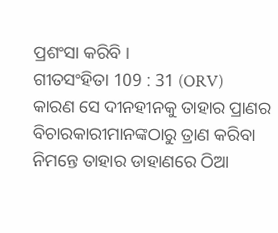ପ୍ରଶଂସା କରିବି ।
ଗୀତସଂହିତା 109 : 31 (ORV)
କାରଣ ସେ ଦୀନହୀନକୁ ତାହାର ପ୍ରାଣର ବିଚାରକାରୀମାନଙ୍କଠାରୁ ତ୍ରାଣ କରିବା ନିମନ୍ତେ ତାହାର ଡାହାଣରେ ଠିଆ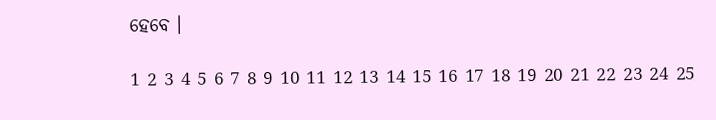ହେବେ ।

1 2 3 4 5 6 7 8 9 10 11 12 13 14 15 16 17 18 19 20 21 22 23 24 25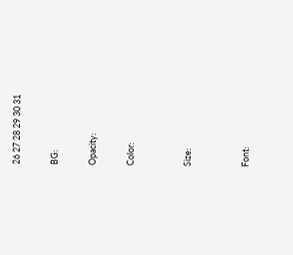26 27 28 29 30 31

BG:

Opacity:

Color:


Size:


Font: